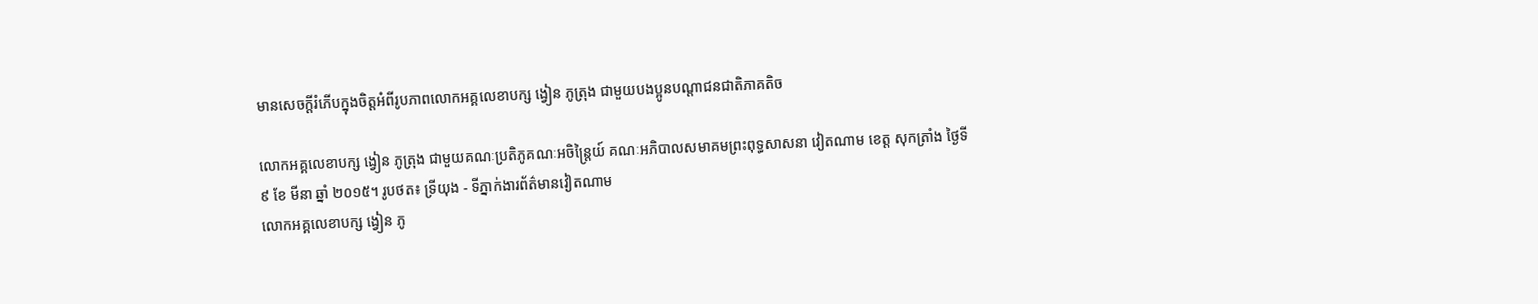មានសេចក្តីរំភើបក្នុងចិត្តអំពីរូបភាពលោកអគ្គលេខាបក្ស ង្វៀន ភូត្រុង ជាមួយបងប្អូនបណ្តាជនជាតិភាគតិច

លោកអគ្គលេខាបក្ស ង្វៀន ភូត្រុង ជាមួយគណៈប្រតិភូគណៈអចិន្ត្រៃយ៍ គណៈអភិបាលសមាគមព្រះពុទ្ធសាសនា វៀតណាម ខេត្ត សុកត្រាំង ថ្ងៃទី ៩ ខែ មីនា ឆ្នាំ ២០១៥។ រូបថត៖ ទ្រីយុង - ទីភ្នាក់ងារព័ត៌មានវៀតណាម
លោកអគ្គលេខាបក្ស ង្វៀន ភូ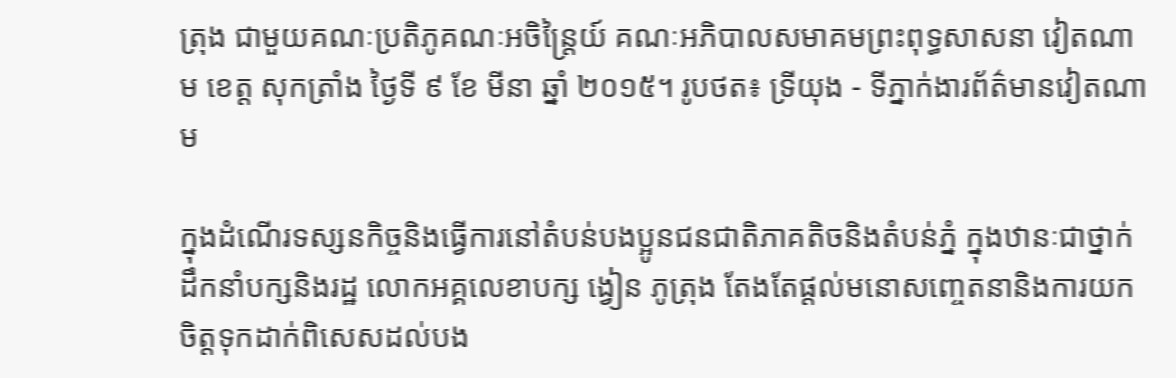ត្រុង ជាមួយគណៈប្រតិភូគណៈអចិន្ត្រៃយ៍ គណៈអភិបាលសមាគមព្រះពុទ្ធសាសនា វៀតណាម ខេត្ត សុកត្រាំង ថ្ងៃទី ៩ ខែ មីនា ឆ្នាំ ២០១៥។ រូបថត៖ ទ្រីយុង - ទីភ្នាក់ងារព័ត៌មានវៀតណាម

ក្នុងដំណើរទស្សនកិច្ចនិងធ្វើការនៅតំបន់បងប្អូនជនជាតិភាគតិចនិងតំបន់ភ្នំ ក្នុងឋានៈជាថ្នាក់ដឹកនាំបក្សនិងរដ្ឋ លោកអគ្គលេខាបក្ស ង្វៀន ភូត្រុង តែងតែផ្តល់មនោសញ្ចេតនានិងការយកចិត្តទុកដាក់ពិសេសដល់បង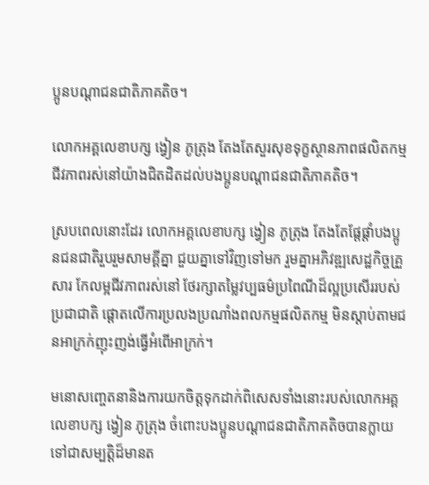ប្អូនបណ្តាជនជាតិភាគតិច។

លោកអគ្គលេខាបក្ស ង្វៀន ភូត្រុង តែងតែសួរសុខទុក្ខស្ថានភាពផលិតកម្ម ជីវភាពរស់នៅយ៉ាងជិតដិតដល់បងប្អូនបណ្តាជនជាតិភាគតិច។

ស្របពេលនោះដែរ លោកអគ្គលេខាបក្ស ង្វៀន ភូត្រុង តែងតែផ្តែផ្តាំបងប្អូនជនជាតិរួបរួមសាមគ្គីគ្នា ជួយគ្នាទៅវិញទៅមក រួមគ្នាអភិវឌ្ឍសេដ្ឋកិច្ចគ្រួសារ កែលម្អជីវភាពរស់នៅ ថែរក្សាតម្លៃវប្បធម៌ប្រពៃណីដ៏ល្អប្រសើររបស់ប្រជាជាតិ ផ្តោតលើការប្រលងប្រណាំងពលកម្មផលិតកម្ម មិនស្តាប់តាមជនអាក្រក់ញុះញង់ធ្វើអំពើអាក្រក់។

មនោសញ្ចេតនានិងការយកចិត្តទុកដាក់ពិសេសទាំងនោះរបស់លោកអគ្គលេខាបក្ស ង្វៀន ភូត្រុង ចំពោះបងប្អូនបណ្តាជនជាតិភាគតិចបានក្លាយទៅជាសម្បត្តិដ៏មានត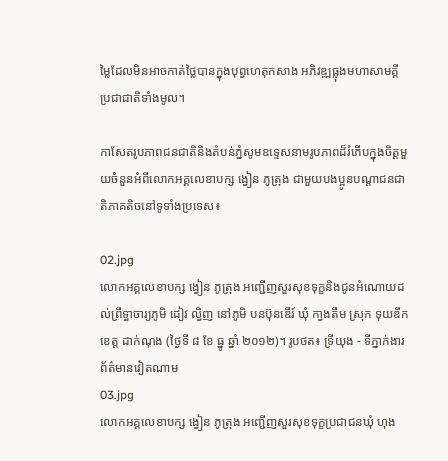ម្លៃដែលមិនអាចកាត់ថ្លៃបានក្នុងបុព្វហេតុកសាង អភិវឌ្ឍធ្លុងមហាសាមគ្គីប្រជាជាតិទាំងមូល។

កាសែតរូបភាពជនជាតិនិងតំបន់ភ្នំសូមឧទ្ទេសនាមរូបភាពដ៏រំភើបក្នុងចិត្តមួយចំនួនអំពីលោកអគ្គលេខាបក្ស ង្វៀន ភូត្រុង ជាមួយបងប្អូនបណ្តាជនជាតិភាគតិចនៅទូទាំងប្រទេស៖

02.jpg
លោកអគ្គលេខាបក្ស ង្វៀន ភូត្រុង អញ្ជើញសួរសុខទុក្ខនិងជូនអំណោយដល់ព្រឹទ្ធាចារ្យភូមិ ដៀវ ល្វិញ នៅភូមិ បនប៊ុនឌើរ៍ ឃុំ កា្វងតឹម ស្រុក ទុយឌឹក ខេត្ត ដាក់ណុង (ថ្ងៃទី ៨ ខែ ធ្នូ ឆ្នាំ ២០១២)។ រូបថត៖ ទ្រីយុង - ទីភ្នាក់ងារព័ត៌មានវៀតណាម
03.jpg
លោកអគ្គលេខាបក្ស ង្វៀន ភូត្រុង អញ្ជើញសួរសុខទុក្ខប្រជាជនឃុំ ហុង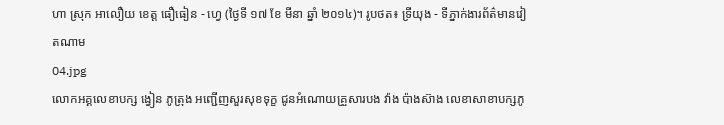ហា ស្រុក អាលឿយ ខេត្ត ធឿធៀន - ហ្វេ (ថ្ងៃទី ១៧ ខែ មីនា ឆ្នាំ ២០១៤)។ រូបថត៖ ទ្រីយុង - ទីភ្នាក់ងារព័ត៌មានវៀតណាម
04.jpg
លោកអគ្គលេខាបក្ស ង្វៀន ភូត្រុង អញ្ជើញសួរសុខទុក្ខ ជូនអំណោយគ្រួសារបង វ៉ាង ប៉ាងស៊ាង លេខាសាខាបក្សភូ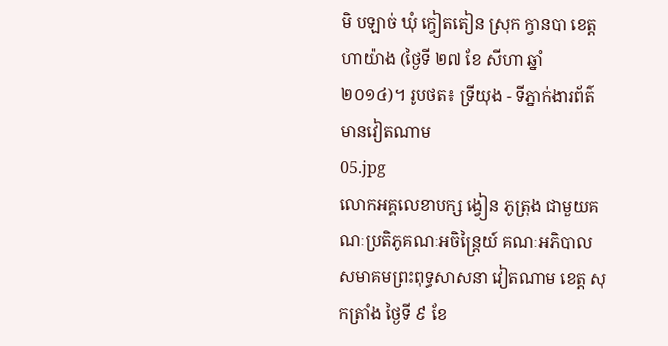មិ បឡាច់ ឃុំ ក្វៀតតៀន ស្រុក ក្វានបា ខេត្ត ហាយ៉ាង (ថ្ងៃទី ២៧ ខែ សីហា ឆ្នាំ ២០១៤)។ រូបថត៖ ទ្រីយុង - ទីភ្នាក់ងារព័ត៌មានវៀតណាម
05.jpg
លោកអគ្គលេខាបក្ស ង្វៀន ភូត្រុង ជាមួយគណៈប្រតិភូគណៈអចិន្ត្រៃយ៍ គណៈអភិបាលសមាគមព្រះពុទ្ធសាសនា វៀតណាម ខេត្ត សុកត្រាំង ថ្ងៃទី ៩ ខែ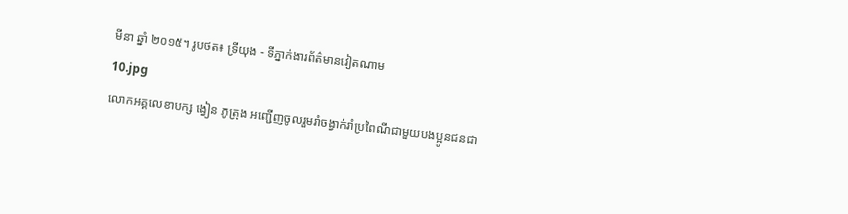មីនា ឆ្នាំ ២០១៥។ រូបថត៖ ទ្រីយុង - ទីភ្នាក់ងារព័ត៌មានវៀតណាម
10.jpg
លោកអគ្គលេខាបក្ស ង្វៀន ភូត្រុង អញ្ជើញចូលរួមរាំចង្វាក់រាំប្រពៃណីជាមួយបងប្អូនជនជា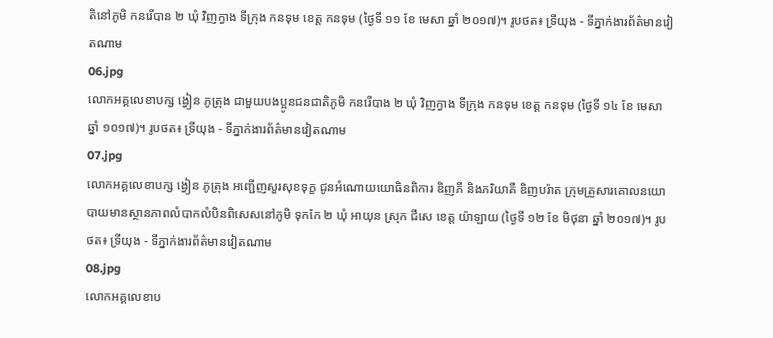តិនៅភូមិ កនរើបាន ២ ឃុំ វិញក្វាង ទីក្រុង កនទុម ខេត្ត កនទុម (ថ្ងៃទី ១១ ខែ មេសា ឆ្នាំ ២០១៧)។ រូបថត៖ ទ្រីយុង - ទីភ្នាក់ងារព័ត៌មានវៀតណាម
06.jpg
លោកអគ្គលេខាបក្ស ង្វៀន ភូត្រុង ជាមួយបងប្អូនជនជាតិភូមិ កនរើបាង ២ ឃុំ វិញក្វាង ទីក្រុង កនទុម ខេត្ត កនទុម (ថ្ងៃទី ១៤ ខែ មេសា ឆ្នាំ ១០១៧)។ រូបថត៖ ទ្រីយុង - ទីភ្នាក់ងារព័ត៌មានវៀតណាម
07.jpg
លោកអគ្គលេខាបក្ស ង្វៀន ភូត្រុង អញ្ជើញសួរសុខទុក្ខ ជូនអំណោយយោធិនពិការ ឌិញភី និងភរិយាគឺ ឌិញបរ៉ាត ក្រុមគ្រួសារគោលនយោបាយមានស្ថានភាពលំបាកលំបិនពិសេសនៅភូមិ ទុកកែ ២ ឃុំ អាយុន ស្រុក ជឺសេ ខេត្ត យ៉ាឡាយ (ថ្ងៃទី ១២ ខែ មិថុនា ឆ្នាំ ២០១៧)។ រូបថត៖ ទ្រីយុង - ទីភ្នាក់ងារព័ត៌មានវៀតណាម
08.jpg
លោកអគ្គលេខាប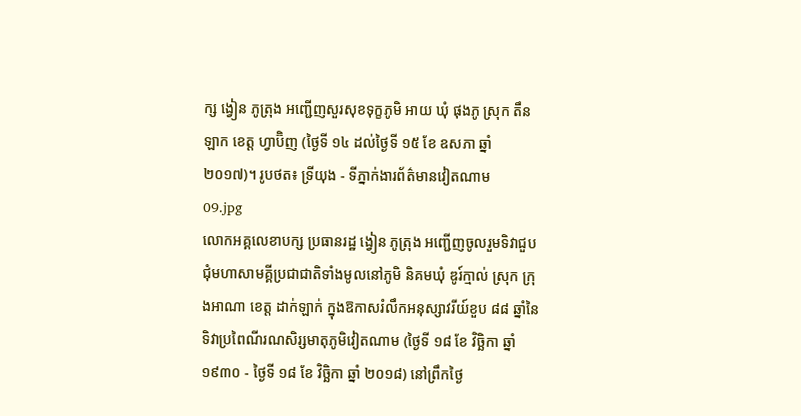ក្ស ង្វៀន ភូត្រុង អញ្ជើញសួរសុខទុក្ខភូមិ អាយ ឃុំ ផុងភូ ស្រុក តឹនឡាក ខេត្ត ហ្វាប៊ិញ (ថ្ងៃទី ១៤ ដល់ថ្ងៃទី ១៥ ខែ ឧសភា ឆ្នាំ ២០១៧)។ រូបថត៖ ទ្រីយុង - ទីភ្នាក់ងារព័ត៌មានវៀតណាម
09.jpg
លោកអគ្គលេខាបក្ស ប្រធានរដ្ឋ ង្វៀន ភូត្រុង អញ្ជើញចូលរួមទិវាជួបជុំមហាសាមគ្គីប្រជាជាតិទាំងមូលនៅភូមិ និគមឃុំ ឌូរ៍ក្មាល់ ស្រុក ក្រុងអាណា ខេត្ត ដាក់ឡាក់ ក្នុងឱកាសរំលឹកអនុស្សាវរីយ៍ខួប ៨៨ ឆ្នាំនៃទិវាប្រពៃណីរណសិរ្សមាតុភូមិវៀតណាម (ថ្ងៃទី ១៨ ខែ វិច្ឆិកា ឆ្នាំ ១៩៣០ - ថ្ងៃទី ១៨ ខែ វិច្ឆិកា ឆ្នាំ ២០១៨) នៅព្រឹកថ្ងៃ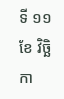ទី ១១ ខែ វិច្ឆិកា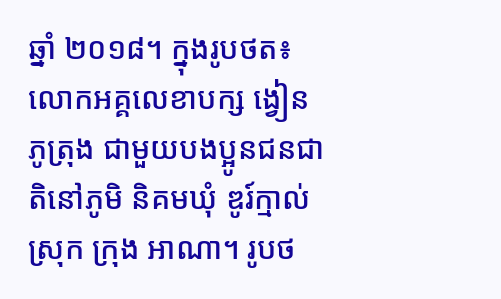ឆ្នាំ ២០១៨។ ក្នុងរូបថត៖ លោកអគ្គលេខាបក្ស ង្វៀន ភូត្រុង ជាមួយបងប្អូនជនជាតិនៅភូមិ និគមឃុំ ឌូរ៍ក្មាល់ ស្រុក ក្រុង អាណា។ រូបថ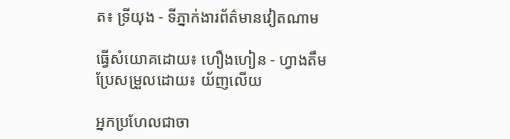ត៖ ទ្រីយុង - ទីភ្នាក់ងារព័ត៌មានវៀតណាម

ធ្វើសំយោគដោយ៖ ហឿងហៀន - ហ្វាងតឹម
ប្រែសម្រួលដោយ៖ យ័ញលើយ

អ្នកប្រហែលជាចា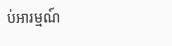ប់អារម្មណ៍